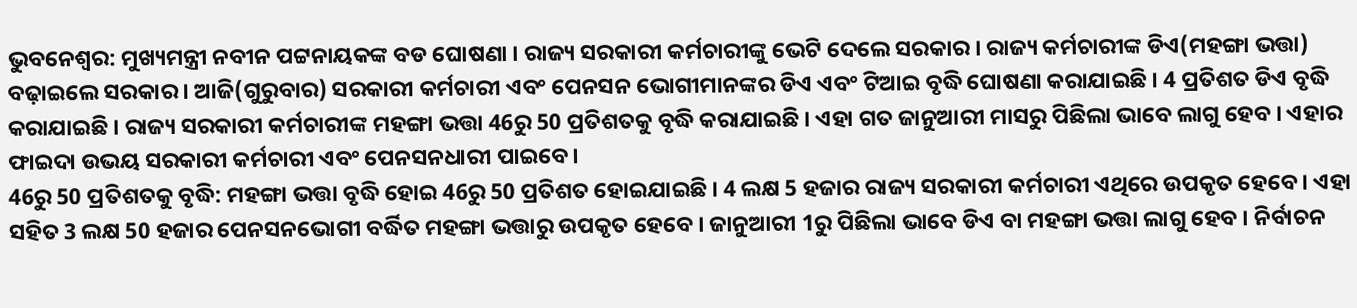ଭୁବନେଶ୍ବର: ମୁଖ୍ୟମନ୍ତ୍ରୀ ନବୀନ ପଟ୍ଟନାୟକଙ୍କ ବଡ ଘୋଷଣା । ରାଜ୍ୟ ସରକାରୀ କର୍ମଚାରୀଙ୍କୁ ଭେଟି ଦେଲେ ସରକାର । ରାଜ୍ୟ କର୍ମଚାରୀଙ୍କ ଡିଏ(ମହଙ୍ଗା ଭତ୍ତା) ବଢ଼ାଇଲେ ସରକାର । ଆଜି(ଗୁରୁବାର) ସରକାରୀ କର୍ମଚାରୀ ଏବଂ ପେନସନ ଭୋଗୀମାନଙ୍କର ଡିଏ ଏବଂ ଟିଆଇ ବୃଦ୍ଧି ଘୋଷଣା କରାଯାଇଛି । 4 ପ୍ରତିଶତ ଡିଏ ବୃଦ୍ଧି କରାଯାଇଛି । ରାଜ୍ୟ ସରକାରୀ କର୍ମଚାରୀଙ୍କ ମହଙ୍ଗା ଭତ୍ତା 46ରୁ 50 ପ୍ରତିଶତକୁ ବୃଦ୍ଧି କରାଯାଇଛି । ଏହା ଗତ ଜାନୁଆରୀ ମାସରୁ ପିଛିଲା ଭାବେ ଲାଗୁ ହେବ । ଏହାର ଫାଇଦା ଉଭୟ ସରକାରୀ କର୍ମଚାରୀ ଏବଂ ପେନସନଧାରୀ ପାଇବେ ।
46ରୁ 50 ପ୍ରତିଶତକୁ ବୃଦ୍ଧି: ମହଙ୍ଗା ଭତ୍ତା ବୃଦ୍ଧି ହୋଇ 46ରୁ 50 ପ୍ରତିଶତ ହୋଇଯାଇଛି । 4 ଲକ୍ଷ 5 ହଜାର ରାଜ୍ୟ ସରକାରୀ କର୍ମଚାରୀ ଏଥିରେ ଉପକୃତ ହେବେ । ଏହା ସହିତ 3 ଲକ୍ଷ 50 ହଜାର ପେନସନଭୋଗୀ ବର୍ଦ୍ଧିତ ମହଙ୍ଗା ଭତ୍ତାରୁ ଉପକୃତ ହେବେ । ଜାନୁଆରୀ 1ରୁ ପିଛିଲା ଭାବେ ଡିଏ ବା ମହଙ୍ଗା ଭତ୍ତା ଲାଗୁ ହେବ । ନିର୍ବାଚନ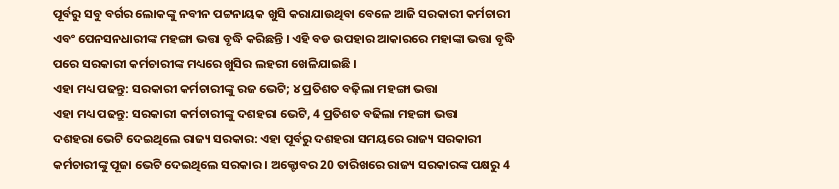ପୂର୍ବରୁ ସବୁ ବର୍ଗର ଲୋକଙ୍କୁ ନବୀନ ପଟ୍ଟନାୟକ ଖୁସି କରାଯାଉଥିବା ବେଳେ ଆଜି ସରକାରୀ କର୍ମଚାରୀ ଏବଂ ପେନସନଧାରୀଙ୍କ ମହଙ୍ଗା ଭତ୍ତା ବୃଦ୍ଧି କରିଛନ୍ତି । ଏହି ବଡ ଉପହାର ଆକାରରେ ମହାଙ୍କା ଭତ୍ତା ବୃଦ୍ଧି ପରେ ସରକାରୀ କର୍ମଚାରୀଙ୍କ ମଧ୍ୟରେ ଖୁସିର ଲହରୀ ଖେଳିଯାଇଛି ।
ଏହା ମଧ୍ୟ ପଢନ୍ତୁ: ସରକାରୀ କର୍ମଚାରୀଙ୍କୁ ରଜ ଭେଟି; ୪ ପ୍ରତିଶତ ବଢ଼ିଲା ମହଙ୍ଗା ଭତ୍ତା
ଏହା ମଧ୍ୟ ପଢନ୍ତୁ: ସରକାରୀ କର୍ମଚାରୀଙ୍କୁ ଦଶହରା ଭେଟି, 4 ପ୍ରତିଶତ ବଢିଲା ମହଙ୍ଗା ଭତ୍ତା
ଦଶହରା ଭେଟି ଦେଇଥିଲେ ରାଜ୍ୟ ସରକାର: ଏହା ପୂର୍ବରୁ ଦଶହରା ସମୟରେ ରାଜ୍ୟ ସରକାରୀ କର୍ମଚାରୀଙ୍କୁ ପୂଜା ଭେଟି ଦେଇଥିଲେ ସରକାର । ଅକ୍ଟୋବର 20 ତାରିଖରେ ରାଜ୍ୟ ସରକାରଙ୍କ ପକ୍ଷରୁ 4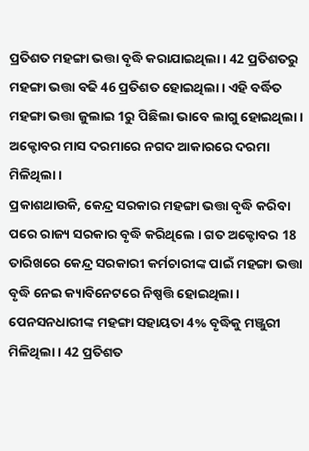ପ୍ରତିଶତ ମହଙ୍ଗା ଭତ୍ତା ବୃଦ୍ଧି କରାଯାଇଥିଲା । 42 ପ୍ରତିଶତରୁ ମହଙ୍ଗା ଭତ୍ତା ବଢି 46 ପ୍ରତିଶତ ହୋଇଥିଲା । ଏହି ବର୍ଦ୍ଧିତ ମହଙ୍ଗା ଭତ୍ତା ଜୁଲାଇ 1ରୁ ପିଛିଲା ଭାବେ ଲାଗୁ ହୋଇଥିଲା । ଅକ୍ଟୋବର ମାସ ଦରମାରେ ନଗଦ ଆକାରରେ ଦରମା ମିଳିଥିଲା ।
ପ୍ରକାଶଥାଉକି, କେନ୍ଦ୍ର ସରକାର ମହଙ୍ଗା ଭତ୍ତା ବୃଦ୍ଧି କରିବା ପରେ ରାଜ୍ୟ ସରକାର ବୃଦ୍ଧି କରିଥିଲେ । ଗତ ଅକ୍ଟୋବର 18 ତାରିଖରେ କେନ୍ଦ୍ର ସରକାରୀ କର୍ମଚାରୀଙ୍କ ପାଇଁ ମହଙ୍ଗା ଭତ୍ତା ବୃଦ୍ଧି ନେଇ କ୍ୟାବିନେଟରେ ନିଷ୍ପତ୍ତି ହୋଇଥିଲା । ପେନସନଧାରୀଙ୍କ ମହଙ୍ଗା ସହାୟତା 4% ବୃଦ୍ଧିକୁ ମଞ୍ଜୁରୀ ମିଳିଥିଲା । 42 ପ୍ରତିଶତ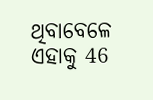ଥିବାବେଳେ ଏହାକୁ 46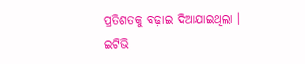ପ୍ରତିଶତକୁ ବଢ଼ାଇ ଦିଆଯାଇଥିଲା ।
ଇଟିଭି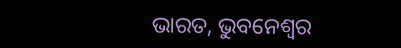ଭାରତ, ଭୁବନେଶ୍ବର